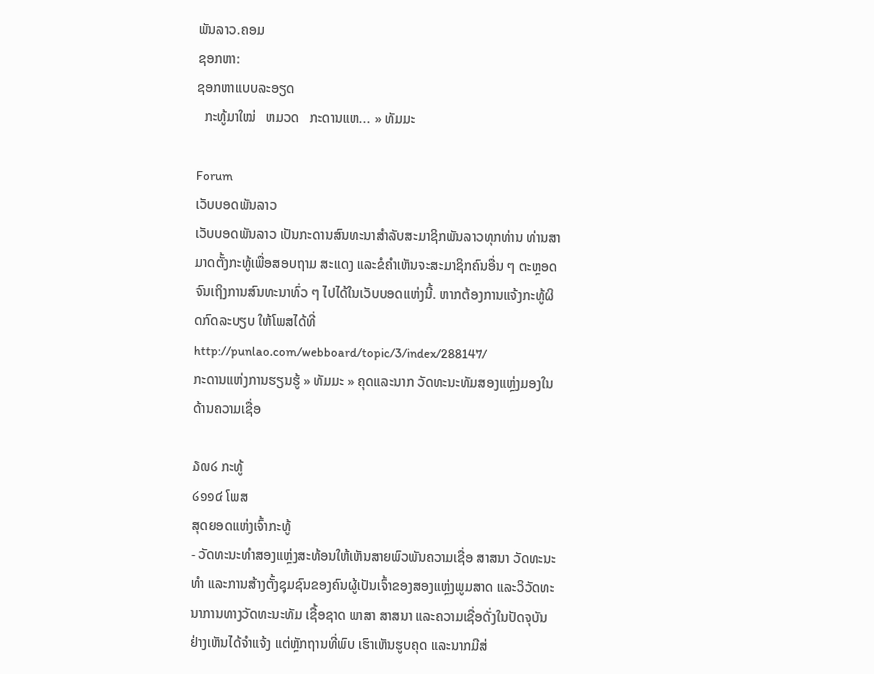ພັນລາວ.ຄອມ
ຊອກຫາ:
ຊອກຫາແບບລະອຽດ
  ກະທູ້ມາໃໝ່   ຫມວດ   ກະດານແຫ... » ທັມມະ

Forum
ເວັບບອດພັນລາວ
ເວັບບອດພັນລາວ ເປັນກະດານສົນທະນາສຳລັບສະມາຊິກພັນລາວທຸກທ່ານ ທ່ານສາມາດຕັ້ງກະທູ້ເພື່ອສອບຖາມ ສະແດງ ແລະຂໍຄຳເຫັນຈະສະມາຊິກຄົນອື່ນ ໆ ຕະຫຼອດຈົນເຖິງການສົນທະນາທົ່ວ ໆ ໄປໄດ້ໃນເວັບບອດແຫ່ງນີ້. ຫາກຕ້ອງການແຈ້ງກະທູ້ຜິດກົດລະບຽບ ໃຫ້ໂພສໄດ້ທີ່ http://punlao.com/webboard/topic/3/index/288147/
ກະດານແຫ່ງການຮຽນຮູ້ » ທັມມະ » ຄຸດແລະນາກ ວັດທະນະທັມສອງແຫຼ່ງມອງໃນດ້ານຄວາມເຊື່ອ

໓໙໒ ກະທູ້
໒໑໑໔ ໂພສ
ສຸດຍອດແຫ່ງເຈົ້າກະທູ້
- ວັດທະນະທຳສອງແຫຼ່ງສະທ້ອນໃຫ້ເຫັນສາຍພົວພັນຄວາມເຊື່ອ ສາສນາ ວັດທະນະທຳ ແລະການສ້າງຕັ້ງຊຸມຊົນຂອງຄົນຜູ້ເປັນເຈົ້າຂອງສອງແຫ່ຼງພູມສາດ ແລະວິວັດທະນາການທາງວັດທະນະທັມ ເຊື້ອຊາດ ພາສາ ສາສນາ ແລະຄວາມເຊື່ອດັ່ງໃນປັດຈຸບັນຢ່າງເຫັນໄດ້ຈຳແຈ້ງ ແຕ່ຫຼັກຖານທີ່ພົບ ເຮົາເຫັນຮູບຄຸດ ແລະນາກມີສ່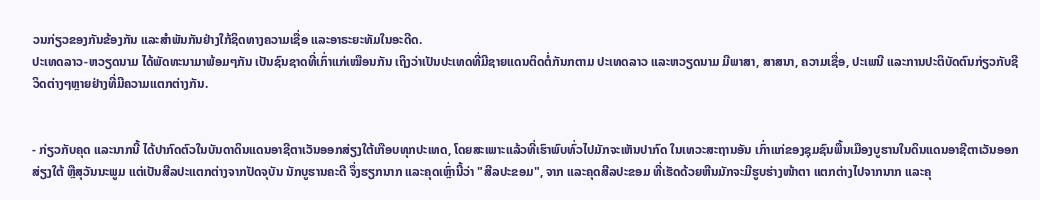ວນກ່ຽວຂອງກັນຂ້ອງກັນ ແລະສຳພັນກັນຢ່າງໃກ້ຊິດທາງຄວາມເຊື່ອ ແລະອາຣະຍະທັມໃນອະດີດ.
ປະເທດລາວ-ຫວຽດນາມ ໄດ້ພັດທະນາມາພ້ອມໆກັນ ເປັນຊົນຊາດທີ່ເກົ່າແກ່ເໝືອນກັນ ເຖິງວ່າເປັນປະເທດທີ່ມີຊາຍແດນຕິດຕໍ່ກັນກຕາມ ປະເທດລາວ ແລະຫວຽດນາມ ມີພາສາ, ສາສນາ, ຄວາມເຊື່ອ, ປະເພນີ ແລະການປະຕິບັດຕົນກ່ຽວກັບຊີວິດຕ່າງໆຫຼາຍຢ່າງທີ່ມີຄວາມແຕກຕ່າງກັນ.


- ກ່ຽວກັບຄຸດ ແລະນາກນີ້ ໄດ້ປາກົດຕົວໃນບັນດາດິນແດນອາຊີຕາເວັນອອກສ່ຽງໃຕ້ເກືອບທຸກປະເທດ, ໂດຍສະເພາະແລ້ວທີ່ເຮົາພົບທົ່ວໄປມັກຈະເຫັນປາກົດ ໃນເທວະສະຖານອັນ ເກົ່າແກ່ຂອງຊຸມຊົນພື້ນເມືອງບູຮານໃນດິນແດນອາຊີຕາເວັນອອກສ່ຽງໃຕ້ ຫຼືສຸວັນນະພູມ ແຕ່ເປັນສີລປະແຕກຕ່າງຈາກປັດຈຸບັນ ນັກບູຮານຄະດີ ຈຶ່ງຮຽກນາກ ແລະຄຸດເຫຼົ່ານີ້ວ່າ "ສີລປະຂອມ", ຈາກ ແລະຄຸດສີລປະຂອມ ທີ່ເຮັດດ້ວຍຫີນມັກຈະມີຮູບຮ່າງໜ້າຕາ ແຕກຕ່າງໄປຈາກນາກ ແລະຄຸ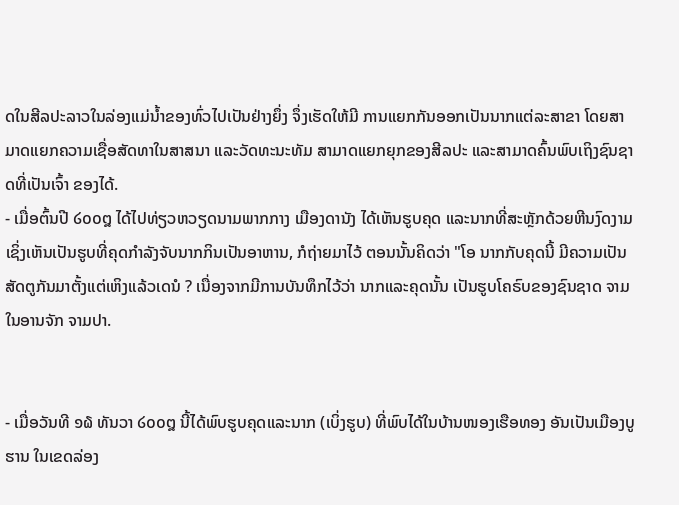ດໃນສີລປະລາວໃນລ່ອງແມ່ນ້ຳຂອງທົ່ວໄປເປັນຢ່າງຍຶ່ງ ຈຶ່ງເຮັດໃຫ້ມີ ການແຍກກັນອອກເປັນນາກແຕ່ລະສາຂາ ໂດຍສາມາດແຍກຄວາມເຊື່ອສັດທາໃນສາສນາ ແລະວັດທະນະທັມ ສາມາດແຍກຍຸກຂອງສີລປະ ແລະສາມາດຄົ້ນພົບເຖິງຊົນຊາດທີ່ເປັນເຈົ້າ ຂອງໄດ້.
- ເມື່ອຕົ້ນປີ ໒໐໐໘ ໄດ້ໄປທ່ຽວຫວຽດນາມພາກກາງ ເມືອງດານັງ ໄດ້ເຫັນຮູບຄຸດ ແລະນາກທີ່ສະຫຼັກດ້ວຍຫີນງົດງາມ ເຊິ່ງເຫັນເປັນຮູບທີ່ຄຸດກຳລັງຈັບນາກກິນເປັນອາຫານ, ກໍຖ່າຍມາໄວ້ ຕອນນັ້ນຄິດວ່າ "ໂອ ນາກກັບຄຸດນີ້ ມີຄວາມເປັນສັດຕູກັນມາຕັ້ງແຕ່ເຫິງແລ້ວເດນໍ ? ເນື່ອງຈາກມີການບັນທຶກໄວ້ວ່າ ນາກແລະຄຸດນັ້ນ ເປັນຮູບໂຄຣົບຂອງຊົນຊາດ ຈາມໃນອານຈັກ ຈາມປາ.


- ເມື່ອວັນທີ ໑໖ ທັນວາ ໒໐໐໘ ນີ້ໄດ້ພົບຮູບຄຸດແລະນາກ (ເບິ່ງຮູບ) ທີ່ພົບໄດ້ໃນບ້ານໜອງເຮືອທອງ ອັນເປັນເມືອງບູຮານ ໃນເຂດລ່ອງ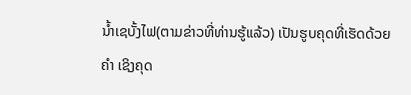ນ້ຳເຊບັ້ງໄຟ(ຕາມຂ່າວທີ່ທ່ານຮູ້ແລ້ວ) ເປັນຮູບຄຸດທີ່ເຮັດດ້ວຍຄຳ ເຊິງຄຸດ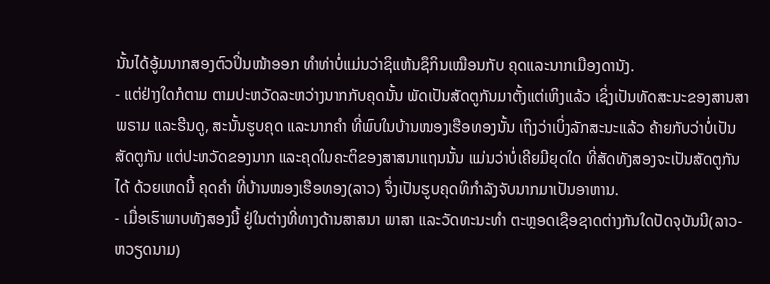ນັ້ນໄດ້ອູ້ມນາກສອງຕົວປິ່ນໜ້າອອກ ທຳທ່າບໍ່ແມ່ນວ່າຊິແຫ້ນຊຶກິນເໝືອນກັບ ຄຸດແລະນາກເມືອງດານັງ.
- ແຕ່ຢ່າງໃດກໍຕາມ ຕາມປະຫວັດລະຫວ່າງນາກກັບຄຸດນັ້ນ ພັດເປັນສັດຕູກັນມາຕັ້ງແຕ່ເຫິງແລ້ວ ເຊິ່ງເປັນທັດສະນະຂອງສານສາພຣາມ ແລະຮີນດູ, ສະນັ້ນຮູບຄຸດ ແລະນາກຄຳ ທີ່ພົບໃນບ້ານໜອງເຮືອທອງນັ້ນ ເຖິງວ່າເບິ່ງລັກສະນະແລ້ວ ຄ້າຍກັບວ່າບໍ່ເປັນສັດຕູກັນ ແຕ່ປະຫວັດຂອງນາກ ແລະຄຸດໃນຄະຕິຂອງສາສນາແຖນນັ້ນ ແມ່ນວ່າບໍ່ເຄີຍມີຍຸດໃດ ທີ່ສັດທັງສອງຈະເປັນສັດຕູກັນໄດ້ ດ້ວຍເຫດນີ້ ຄຸດຄຳ ທີ່ບ້ານໜອງເຮືອທອງ(ລາວ) ຈຶ່ງເປັນຮູບຄຸດທິກຳລັງຈັບນາກມາເປັນອາຫານ.
- ເມື່ອເຮົາພາບທັງສອງນີ້ ຢູ່ໃນຕ່າງທີ່ທາງດ້ານສາສນາ ພາສາ ແລະວັດທະນະທຳ ຕະຫຼອດເຊືອຊາດຕ່າງກັນໃດປັດຈຸບັນນີ(ລາວ-ຫວຽດນາມ)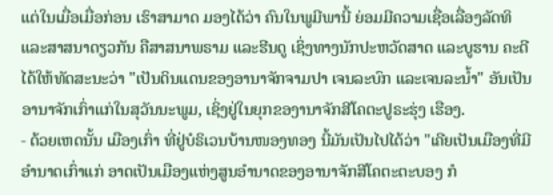ແຕ່ໃນເມື່ອເມື່ອກ່ອນ ເຮົາສາມາດ ມອງໄດ້ວ່າ ຄົນໃນພູມີພານີ້ ຍ່ອມມີຄວາມເຊື່ອເລື່ອງລັດທິ ແລະສາສນາດຽວກັນ ຄືສາສນາພຣາມ ແລະຮີນດູ ເຊິ່ງທາງນັກປະຫວັດສາດ ແລະບູຮານ ຄະດີໄດ້ໃຫ້ທັດສະນະວ່າ "ເປັນດິນແດນຂອງອານາຈັກຈາມປາ ເຈນລະບົກ ແລະເຈນລະນ້ຳ" ອັນເປັນອານາຈັກເກົ່າແກ່ໃນສຸວັນນະພູມ, ເຊິ່ງຢູ່ໃນຍຸກຂອງານາຈັກສີໂຄຕະປູຣະຮຸ່ງ ເຮືອງ.
- ດ້ວຍເຫດນັ້ນ ເມືອງເກົ່າ ທີ່ຢູ່ບໍຣິເວນບ້ານໜອງທອງ ນີ້ມັນເປັນໄປໄດ້ວ່າ "ເຄີຍເປັນເມືອງທີ່ມີອຳນາດເກົ່າແກ່ ອາດເປັນເມືອງແຫ່ງສູນອຳນາດຂອງອານາຈັກສີໂຄຕະຕະບອງ ກໍ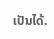ເປັນໄດ້.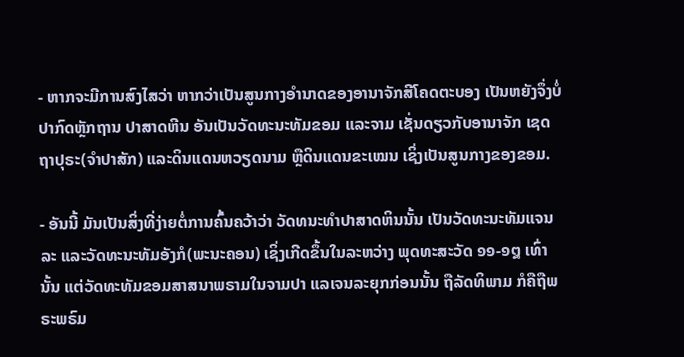- ຫາກຈະມີການສົງໄສວ່າ ຫາກວ່າເປັນສູນກາງອຳນາດຂອງອານາຈັກສີໂຄດຕະບອງ ເປັນຫຍັງຈຶ່ງບໍ່ປາກົດຫຼັກຖານ ປາສາດຫີນ ອັນເປັນວັດທະນະທັມຂອມ ແລະຈາມ ເຊັ່ນດຽວກັບອານາຈັກ ເຊດຖາປຸຣະ(ຈຳປາສັກ) ແລະດິນແດນຫວຽດນາມ ຫຼືດິນແດນຂະເໝນ ເຊິ່ງເປັນສູນກາງຂອງຂອມ.

- ອັນນີ້ ມັນເປັນສິ່ງທີ່ງ່າຍຕໍ່ການຄົ້ນຄວ້າວ່າ ວັດທນະທຳປາສາດຫິນນັ້ນ ເປັນວັດທະນະທັມແຈນລະ ແລະວັດທະນະທັມອັງກໍ(ພະນະຄອນ) ເຊິ່ງເກີດຂຶ້ນໃນລະຫວ່າງ ພຸດທະສະວັດ ໑໑-໑໘ ເທົ່ານັ້ນ ແຕ່ວັດທະທັມຂອມສາສນາພຣາມໃນຈາມປາ ແລເຈນລະຍຸກກ່ອນນັ້ນ ຖືລັດທິພາມ ກໍຄືຖືພຣະພຣົມ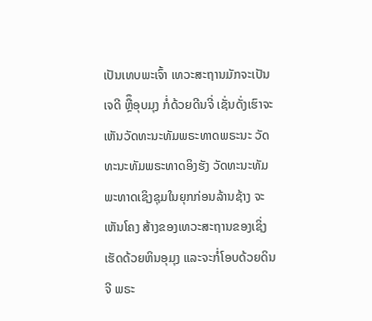ເປັນເທບພະເຈົ້າ ເທວະສະຖານມັກຈະເປັນ ເຈດີ ຫຼືຶອຸບມຸງ ກໍ່ດ້ວຍດີນຈີ່ ເຊັ່ນດັ່ງເຮົາຈະເຫັນວັດທະນະທັມພຣະທາດພຣະນະ ວັດທະນະທັມພຣະທາດອິງຮັງ ວັດທະນະທັມພະທາດເຊິງຊຸມໃນຍຸກກ່ອນລ້ານຊ້າງ ຈະເຫັນໂຄງ ສ້າງຂອງເທວະສະຖານຂອງເຊິ່ງເຮັດດ້ວຍຫິນອຸມຸງ ແລະຈະກໍ່ໂອບດ້ວຍດິນຈີ ພຣະ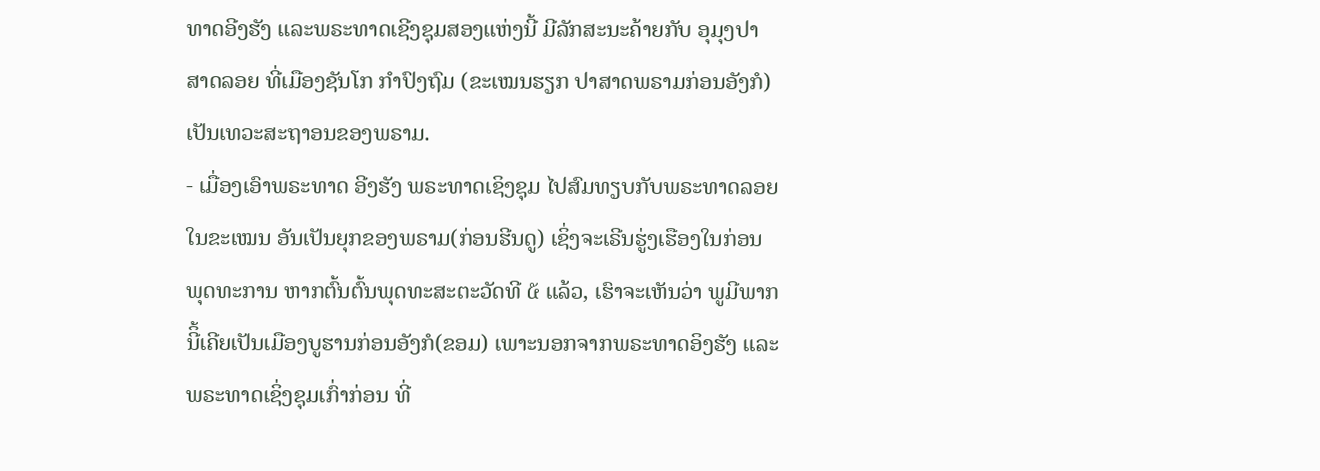ທາດອີງຮັງ ແລະພຣະທາດເຊີງຊຸມສອງແຫ່ງນີ້ ມີລັກສະນະຄ້າຍກັບ ອຸມຸງປາສາດລອຍ ທີ່ເມືອງຊັນໂກ ກຳປົງຖົມ (ຂະເໝນຮຽກ ປາສາດພຣາມກ່ອນອັງກໍ) ເປັນເທວະສະຖາອນຂອງພຣາມ.
- ເມື່ອງເອົາພຣະທາດ ອີງຮັງ ພຣະທາດເຊິງຊຸມ ໄປສົມທຽບກັບພຣະທາດລອຍ ໃນຂະເໝນ ອັນເປັນຍຸກຂອງພຣາມ(ກ່ອນຮີນດູ) ເຊິ່ງຈະເຣີນຮູ່ງເຮືອງໃນກ່ອນພຸດທະການ ຫາກຕົ້ນຕົ້ນພຸດທະສະຕະວັດທີ ໕ ແລ້ວ, ເຮົາຈະເຫັນວ່າ ພູມີພາກນີິ້ເຄີຍເປັນເມືອງບູຮານກ່ອນອັງກໍ(ຂອມ) ເພາະນອກຈາກພຣະທາດອິງຮັງ ແລະພຣະທາດເຊິ່ງຊຸມເກົ່າກ່ອນ ທີ່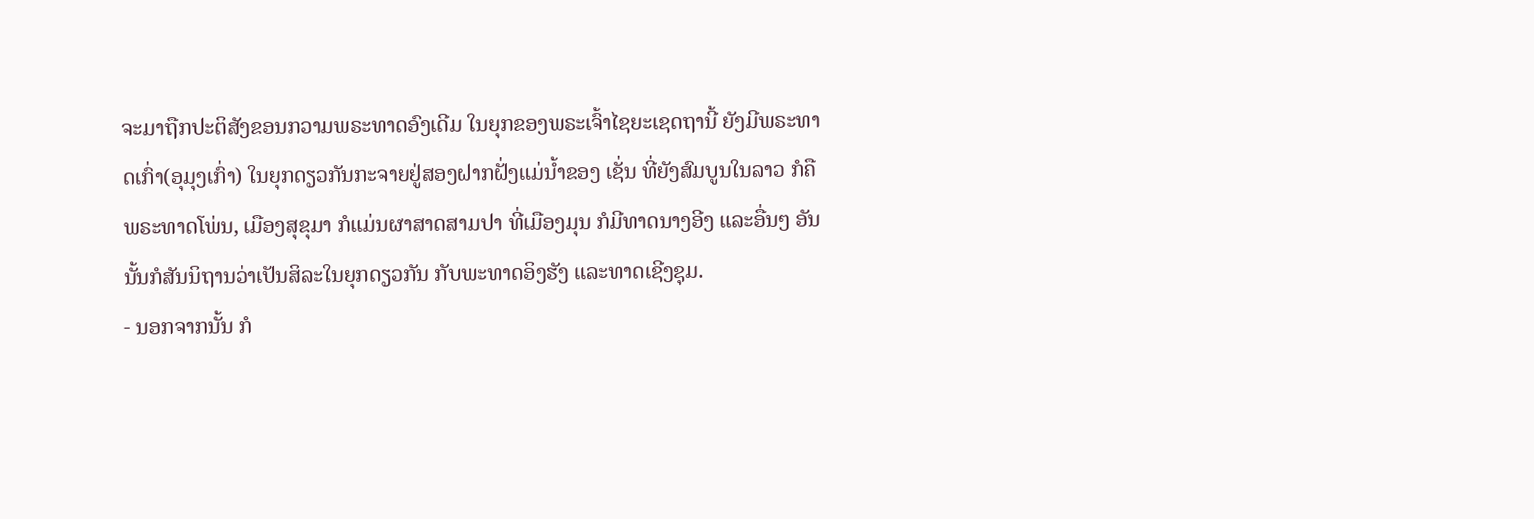ຈະມາຖືກປະຕິສັງຂອນກວາມພຣະທາດອົງເດີມ ໃນຍຸກຂອງພຣະເຈົ້າໄຊຍະເຊດຖານີ້ ຍັງມີພຣະທາດເກົ່າ(ອຸມຸງເກົ່າ) ໃນຍຸກດຽວກັນກະຈາຍຢູ່ສອງຝາກຝັ່ງແມ່ນ້ຳຂອງ ເຊັ່ນ ທີ່ຍັງສົມບູນໃນລາວ ກໍຄືພຣະທາດໂພ່ນ, ເມືອງສຸຂຸມາ ກໍແມ່ນຜາສາດສາມປາ ທີ່ເມືອງມຸນ ກໍມີທາດນາງອີງ ແລະອື່ນໆ ອັນນັ້ນກໍສັນນິຖານວ່າເປັນສິລະໃນຍຸກດຽວກັນ ກັບພະທາດອິງຮັງ ແລະທາດເຊີງຊຸມ.
- ນອກຈາກນັ້ນ ກໍ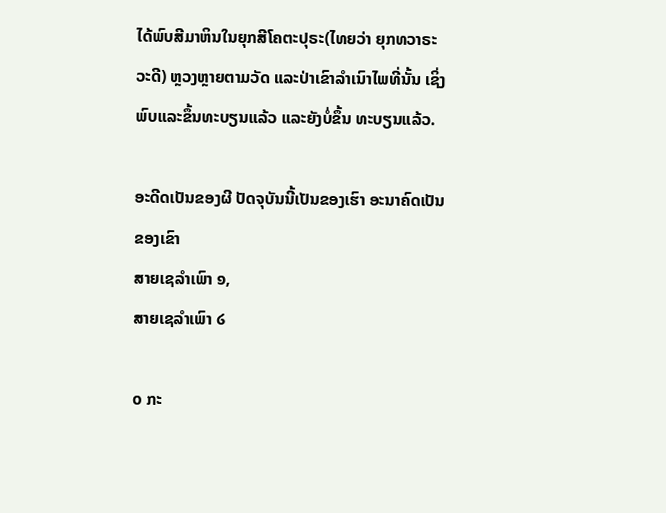ໄດ້ພົບສີມາຫິນໃນຍຸກສີໂຄຕະປຸຣະ(ໄທຍວ່າ ຍຸກທວາຣະວະດີ) ຫຼວງຫຼາຍຕາມວັດ ແລະປ່າເຂົາລຳເນົາໄພທີ່ນັ້ນ ເຊິ່ງພົບແລະຂຶ້ນທະບຽນແລ້ວ ແລະຍັງບໍ່ຂຶ້ນ ທະບຽນແລ້ວ.

ອະດີດເປັນຂອງຜີ ປັດຈຸບັນນີ້ເປັນຂອງເຮົາ ອະນາຄົດເປັນຂອງເຂົາ
ສາຍເຊລຳເພົາ ໑,
ສາຍເຊລຳເພົາ ໒

໐ ກະ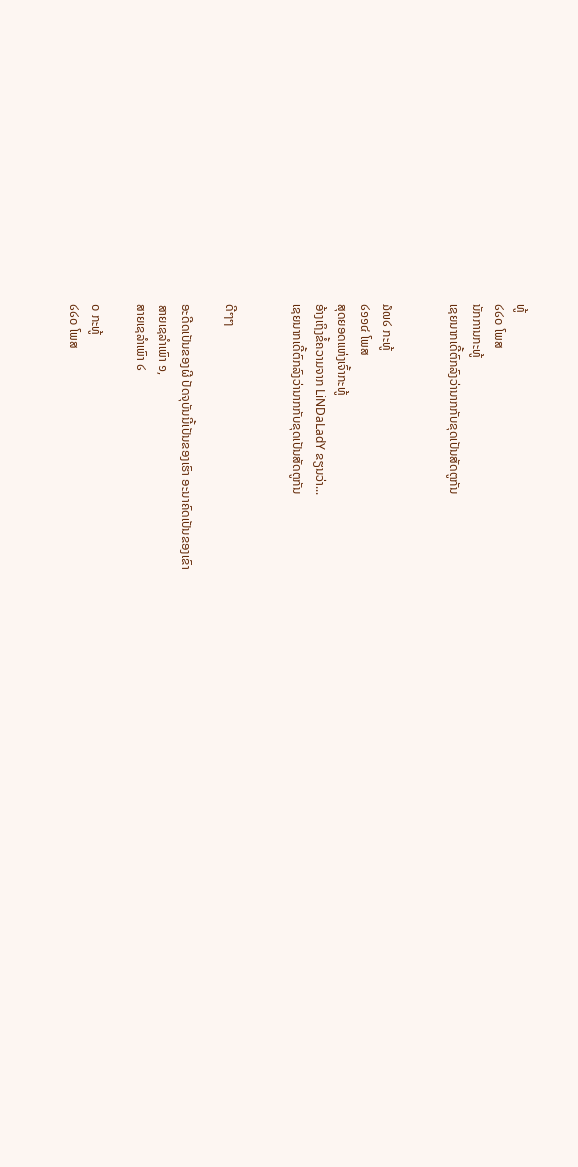ທູ້
໒໒໐ ໂພສ
ນັກການກະທູ້
ເຊຍນາກເດີ້ຕົກລົງວ່ານາກກັບຂຸດເປັນສັດຕູກັນ


໓໙໒ ກະທູ້
໒໑໑໔ ໂພສ
ສຸດຍອດແຫ່ງເຈົ້າກະທູ້
ອ້າງເຖິງຂໍ້ຄວາມຈາກ LiNDaLadY ຂຽນວ່າ...
ເຊຍນາກເດີ້ຕົກລົງວ່ານາກກັບຂຸດເປັນສັດຕູກັນ


ດີໆໆ

ອະດີດເປັນຂອງຜີ ປັດຈຸບັນນີ້ເປັນຂອງເຮົາ ອະນາຄົດເປັນຂອງເຂົາ
ສາຍເຊລຳເພົາ ໑,
ສາຍເຊລຳເພົາ ໒

໐ ກະທູ້
໒໒໐ ໂພສ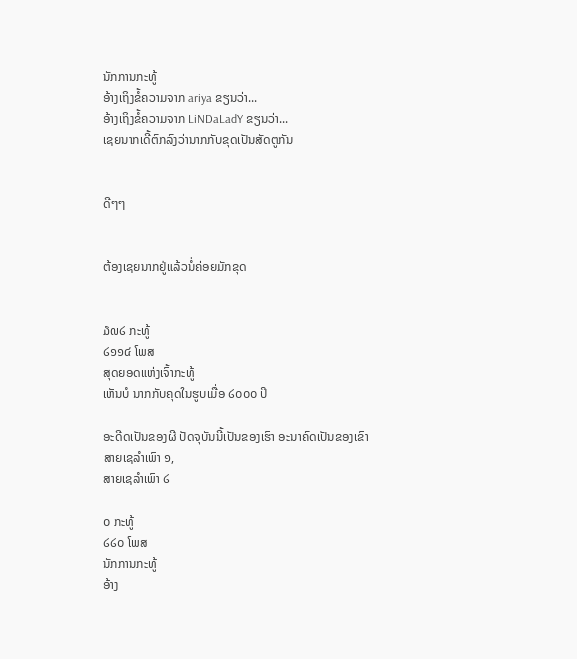ນັກການກະທູ້
ອ້າງເຖິງຂໍ້ຄວາມຈາກ ariya ຂຽນວ່າ...
ອ້າງເຖິງຂໍ້ຄວາມຈາກ LiNDaLadY ຂຽນວ່າ...
ເຊຍນາກເດີ້ຕົກລົງວ່ານາກກັບຂຸດເປັນສັດຕູກັນ


ດີໆໆ


ຕ້ອງເຊຍນາກຢູ່ແລ້ວນໍ່ຄ່ອຍມັກຂຸດ


໓໙໒ ກະທູ້
໒໑໑໔ ໂພສ
ສຸດຍອດແຫ່ງເຈົ້າກະທູ້
ເຫັນບໍ ນາກກັບຄຸດໃນຮູບເມື່ອ ໒໐໐໐ ປິ

ອະດີດເປັນຂອງຜີ ປັດຈຸບັນນີ້ເປັນຂອງເຮົາ ອະນາຄົດເປັນຂອງເຂົາ
ສາຍເຊລຳເພົາ ໑,
ສາຍເຊລຳເພົາ ໒

໐ ກະທູ້
໒໒໐ ໂພສ
ນັກການກະທູ້
ອ້າງ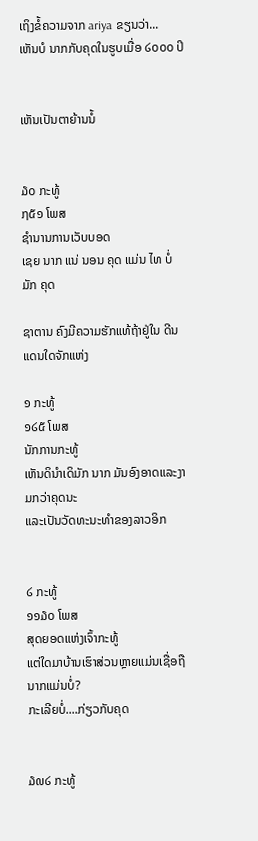ເຖິງຂໍ້ຄວາມຈາກ ariya ຂຽນວ່າ...
ເຫັນບໍ ນາກກັບຄຸດໃນຮູບເມື່ອ ໒໐໐໐ ປິ


ເຫັນເປັນຕາຍ້ານນໍ້


໓໐ ກະທູ້
໗໕໑ ໂພສ
ຊຳນານການເວັບບອດ
ເຊຍ ນາກ ແນ່ ນອນ ຄຸດ ແມ່ນ ໄທ ບໍ່ ມັກ ຄຸດ

ຊາຕານ ຄົງມີຄວາມຮັກແທ້ຖ້າຢູ່ໃນ ດີນແດນໃດຈັກແຫ່ງ

໑ ກະທູ້
໑໒໕ ໂພສ
ນັກການກະທູ້
ເຫັນດິນຳເດິມັກ ນາກ ມັນອົງອາດແລະງາມກວ່າຄຸດນະ
ແລະເປັນວັດທະນະທຳຂອງລາວອິກ


໒ ກະທູ້
໑໑໓໐ ໂພສ
ສຸດຍອດແຫ່ງເຈົ້າກະທູ້
ແຕ່ໃດມາບ້ານເຮົາສ່ວນຫຼາຍແມ່ນເຊື່ອຖືນາກແມ່ນບໍ່?
ກະເລີຍບໍ່....ກ່ຽວກັບຄຸດ


໓໙໒ ກະທູ້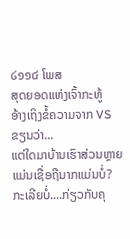໒໑໑໔ ໂພສ
ສຸດຍອດແຫ່ງເຈົ້າກະທູ້
ອ້າງເຖິງຂໍ້ຄວາມຈາກ VS ຂຽນວ່າ...
ແຕ່ໃດມາບ້ານເຮົາສ່ວນຫຼາຍແມ່ນເຊື່ອຖືນາກແມ່ນບໍ່?
ກະເລີຍບໍ່....ກ່ຽວກັບຄຸ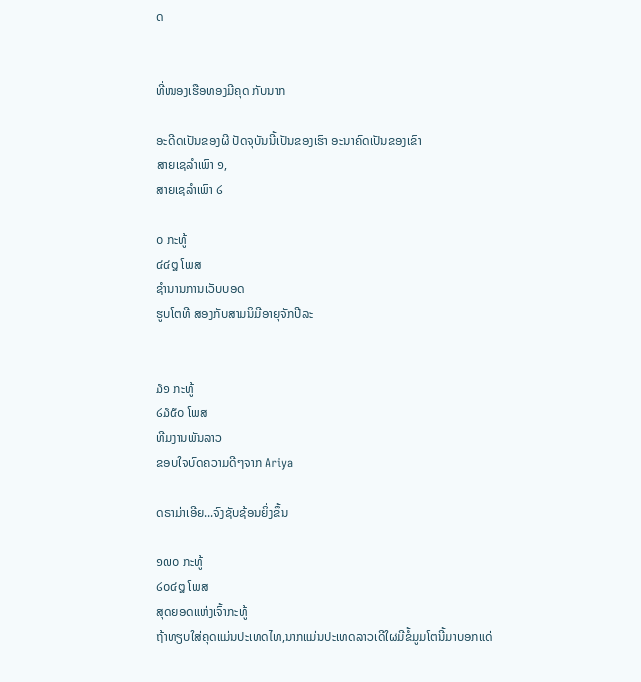ດ


ທີ່ໜອງເຮືອທອງມີຄຸດ ກັບນາກ

ອະດີດເປັນຂອງຜີ ປັດຈຸບັນນີ້ເປັນຂອງເຮົາ ອະນາຄົດເປັນຂອງເຂົາ
ສາຍເຊລຳເພົາ ໑,
ສາຍເຊລຳເພົາ ໒

໐ ກະທູ້
໔໔໘ ໂພສ
ຊຳນານການເວັບບອດ
ຮູບໂຕທີ ສອງກັບສາມນິມີອາຍຸຈັກປີລະ


໓໑ ກະທູ້
໒໓໕໐ ໂພສ
ທີມງານພັນລາວ
ຂອບໃຈບົດຄວາມດີໆຈາກ Ariya

ດຣາມ່າເອີຍ...ຈົງຊັບຊ້ອນຍິ່ງຂຶ້ນ

໑໙໐ ກະທູ້
໒໐໔໘ ໂພສ
ສຸດຍອດແຫ່ງເຈົ້າກະທູ້
ຖ້າທຽບໃສ່ຄຸດແມ່ນປະເທດໄທ,ນາກແມ່ນປະເທດລາວເດີໃຜມີຂໍ້ມູມໂຕນີ້ມາບອກແດ່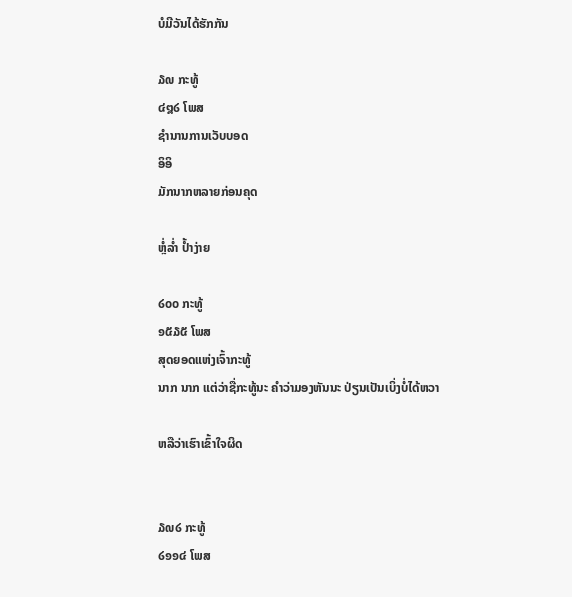ບໍມີວັນໄດ້ຮັກກັນ

໓໙ ກະທູ້
໔໘໒ ໂພສ
ຊຳນານການເວັບບອດ
ອິອິ
ມັກນາກຫລາຍກ່ອນຄຸດ

ຫຼໍ່ລ່ຳ ປ້ຳງ່າຍ

໒໐໐ ກະທູ້
໑໕໓໕ ໂພສ
ສຸດຍອດແຫ່ງເຈົ້າກະທູ້
ນາກ ນາກ ແຕ່ວ່າຊື່ກະທູ້ນະ ຄຳວ່າມອງຫັນນະ ປ່ຽນເປັນເບິ່ງບໍ່ໄດ້ຫວາ

ຫລືວ່າເຮົາເຂົ້າໃຈຜິດ


໓໙໒ ກະທູ້
໒໑໑໔ ໂພສ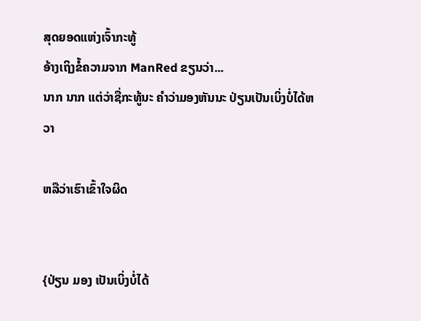ສຸດຍອດແຫ່ງເຈົ້າກະທູ້
ອ້າງເຖິງຂໍ້ຄວາມຈາກ ManRed ຂຽນວ່າ...
ນາກ ນາກ ແຕ່ວ່າຊື່ກະທູ້ນະ ຄຳວ່າມອງຫັນນະ ປ່ຽນເປັນເບິ່ງບໍ່ໄດ້ຫວາ

ຫລືວ່າເຮົາເຂົ້າໃຈຜິດ


{ປ່ຽນ ມອງ ເປັນເບິ່ງບໍ່ໄດ້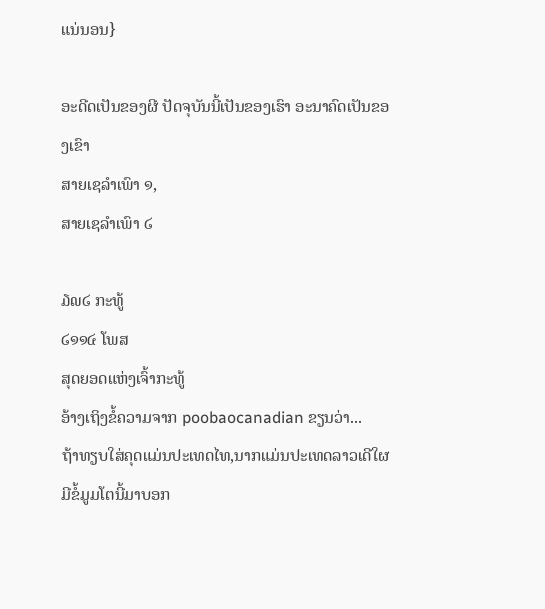ແນ່ນອນ}

ອະດີດເປັນຂອງຜີ ປັດຈຸບັນນີ້ເປັນຂອງເຮົາ ອະນາຄົດເປັນຂອງເຂົາ
ສາຍເຊລຳເພົາ ໑,
ສາຍເຊລຳເພົາ ໒

໓໙໒ ກະທູ້
໒໑໑໔ ໂພສ
ສຸດຍອດແຫ່ງເຈົ້າກະທູ້
ອ້າງເຖິງຂໍ້ຄວາມຈາກ poobaocanadian ຂຽນວ່າ...
ຖ້າທຽບໃສ່ຄຸດແມ່ນປະເທດໄທ,ນາກແມ່ນປະເທດລາວເດີໃຜມີຂໍ້ມູມໂຕນີ້ມາບອກ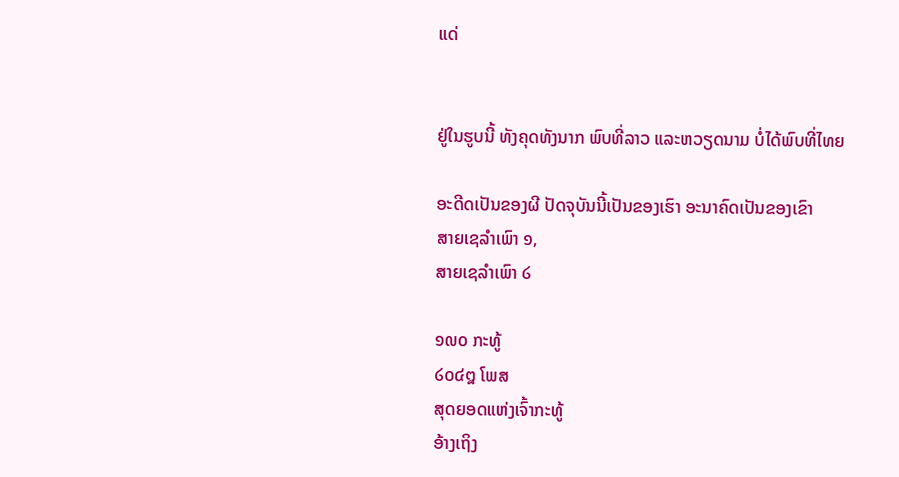ແດ່


ຢູ່ໃນຮູບນີ້ ທັງຄຸດທັງນາກ ພົບທີ່ລາວ ແລະຫວຽດນາມ ບໍ່ໄດ້ພົບທີ່ໄທຍ

ອະດີດເປັນຂອງຜີ ປັດຈຸບັນນີ້ເປັນຂອງເຮົາ ອະນາຄົດເປັນຂອງເຂົາ
ສາຍເຊລຳເພົາ ໑,
ສາຍເຊລຳເພົາ ໒

໑໙໐ ກະທູ້
໒໐໔໘ ໂພສ
ສຸດຍອດແຫ່ງເຈົ້າກະທູ້
ອ້າງເຖິງ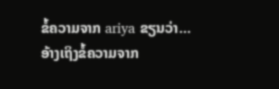ຂໍ້ຄວາມຈາກ ariya ຂຽນວ່າ...
ອ້າງເຖິງຂໍ້ຄວາມຈາກ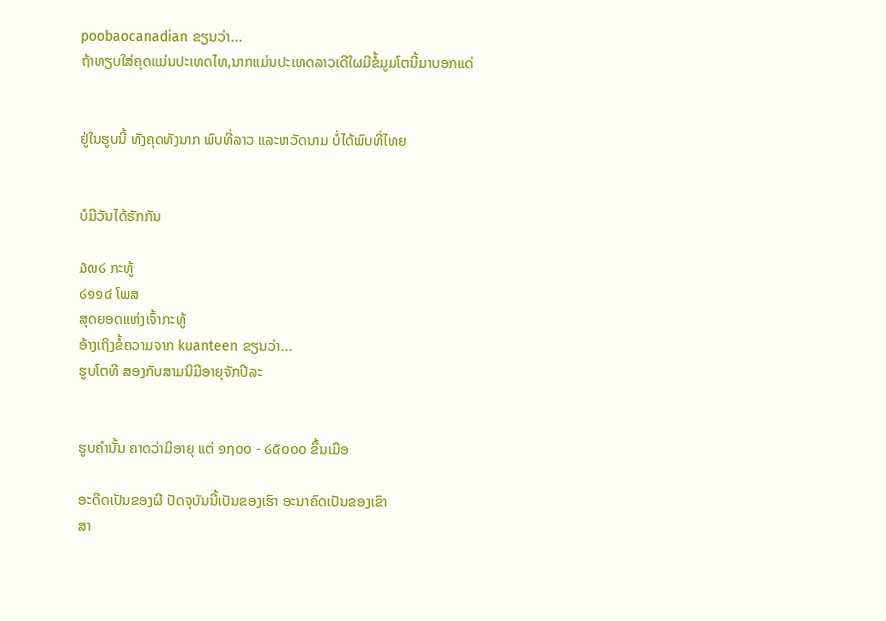poobaocanadian ຂຽນວ່າ...
ຖ້າທຽບໃສ່ຄຸດແມ່ນປະເທດໄທ,ນາກແມ່ນປະເທດລາວເດີໃຜມີຂໍ້ມູມໂຕນີ້ມາບອກແດ່


ຢູ່ໃນຮູບນີ້ ທັງຄຸດທັງນາກ ພົບທີ່ລາວ ແລະຫວັດນາມ ບໍ່ໄດ້ພົບທີ່ໄທຍ


ບໍມີວັນໄດ້ຮັກກັນ

໓໙໒ ກະທູ້
໒໑໑໔ ໂພສ
ສຸດຍອດແຫ່ງເຈົ້າກະທູ້
ອ້າງເຖິງຂໍ້ຄວາມຈາກ kuanteen ຂຽນວ່າ...
ຮູບໂຕທີ ສອງກັບສາມນິມີອາຍຸຈັກປີລະ


ຮູບຄຳນັ້ນ ຄາດວ່າມິອາຍຸ ແຕ່ ໑໗໐໐ - ໒໕໐໐໐ ຂຶ້ນເມືອ

ອະດີດເປັນຂອງຜີ ປັດຈຸບັນນີ້ເປັນຂອງເຮົາ ອະນາຄົດເປັນຂອງເຂົາ
ສາ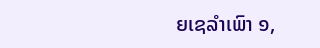ຍເຊລຳເພົາ ໑,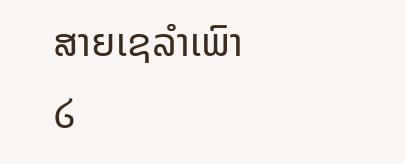ສາຍເຊລຳເພົາ ໒